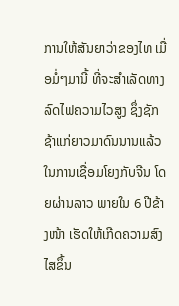ການໃຫ້ສັນຍາວ່າຂອງໄທ ເມື່ອມໍ່ໆມານີ້ ທີ່ຈະສຳເລັດທາງລົດໄຟຄວາມໄວສູງ ຊຶ່ງຊັກຊ້າແກ່ຍາວມາດົນນານແລ້ວ ໃນການເຊື່ອມໂຍງກັບຈີນ ໂດຍຜ່ານລາວ ພາຍໃນ 6 ປີຂ້າງໜ້າ ເຮັດໃຫ້ເກີດຄວາມສົງໄສຂຶ້ນ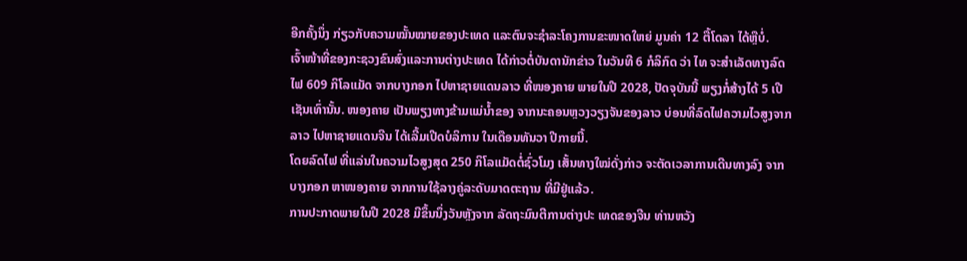ອີກຄັ້ງນຶ່ງ ກ່ຽວກັບຄວາມໝັ້ນໝາຍຂອງປະເທດ ແລະຕົນຈະຊຳລະໂຄງການຂະໜາດໃຫຍ່ ມູນຄ່າ 12 ຕື້ໂດລາ ໄດ້ຫຼືບໍ່.
ເຈົ້າໜ້າທີ່ຂອງກະຊວງຂົນສົ່ງແລະການຕ່າງປະເທດ ໄດ້ກ່າວຕໍ່ບັນດານັກຂ່າວ ໃນວັນທີ 6 ກໍລິກົດ ວ່າ ໄທ ຈະສຳເລັດທາງລົດໄຟ 609 ກິໂລແມັດ ຈາກບາງກອກ ໄປຫາຊາຍແດນລາວ ທີ່ໜອງຄາຍ ພາຍໃນປີ 2028, ປັດຈຸບັນນີ້ ພຽງກໍ່ສ້າງໄດ້ 5 ເປີເຊັນເທົ່ານັ້ນ. ໜອງຄາຍ ເປັນພຽງທາງຂ້າມແມ່ນ້ຳຂອງ ຈາກນະຄອນຫຼວງວຽງຈັນຂອງລາວ ບ່ອນທີ່ລົດໄຟຄວາມໄວສູງຈາກລາວ ໄປຫາຊາຍແດນຈີນ ໄດ້ເລີ້ມເປີດບໍລິການ ໃນເດືອນທັນວາ ປີກາຍນີ້.
ໂດຍລົດໄຟ ທີ່ແລ່ນໃນຄວາມໄວສູງສຸດ 250 ກິໂລແມັດຕໍ່ຊົ່ວໂມງ ເສັ້ນທາງໃໝ່ດັ່ງກ່າວ ຈະຕັດເວລາການເດີນທາງລົງ ຈາກບາງກອກ ຫາໜອງຄາຍ ຈາກການໃຊ້ລາງຄູ່ລະດັບມາດຕະຖານ ທີ່ມີຢູ່ແລ້ວ.
ການປະກາດພາຍໃນປີ 2028 ມີຂຶ້ນນຶ່ງວັນຫຼັງຈາກ ລັດຖະມົນຕີການຕ່າງປະ ເທດຂອງຈີນ ທ່ານຫວັງ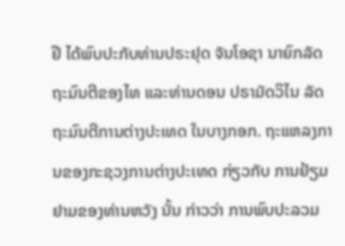ຢີ ໄດ້ພົບປະກັບທ່ານປຣະຢຸດ ຈັນໂອຊາ ນາຍົກລັດ ຖະມົນຕີຂອງໄທ ແລະທ່ານດອນ ປຣາມັດວິໄນ ລັດຖະມົນຕີການຕ່າງປະເທດ ໃນບາງກອກ. ຖະແຫລງການຂອງກະຊວງການຕ່າງປະເທດ ກ່ຽວກັບ ການຢ້ຽມຢາມຂອງທ່ານຫວັງ ນັ້ນ ກ່າວວ່າ ການພົບປະລວມ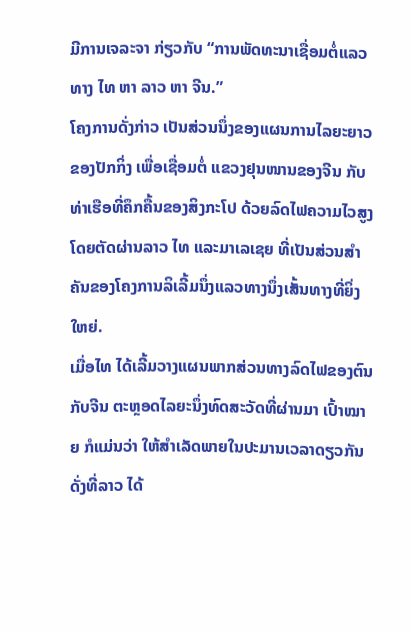ມີການເຈລະຈາ ກ່ຽວກັບ “ການພັດທະນາເຊື່ອມຕໍ່ແລວທາງ ໄທ ຫາ ລາວ ຫາ ຈີນ.”
ໂຄງການດັ່ງກ່າວ ເປັນສ່ວນນຶ່ງຂອງແຜນການໄລຍະຍາວຂອງປັກກິ່ງ ເພື່ອເຊື່ອມຕໍ່ ແຂວງຢຸນໜານຂອງຈີນ ກັບທ່າເຮືອທີ່ຄຶກຄື້ນຂອງສິງກະໂປ ດ້ວຍລົດໄຟຄວາມໄວສູງ ໂດຍຕັດຜ່ານລາວ ໄທ ແລະມາເລເຊຍ ທີ່ເປັນສ່ວນສຳຄັນຂອງໂຄງການລິເລີ້ມນຶ່ງແລວທາງນຶ່ງເສັ້ນທາງທີ່ຍິ່ງໃຫຍ່.
ເມື່ອໄທ ໄດ້ເລີ້ມວາງແຜນພາກສ່ວນທາງລົດໄຟຂອງຕົນກັບຈີນ ຕະຫຼອດໄລຍະນຶ່ງທົດສະວັດທີ່ຜ່ານມາ ເປົ້າໝາຍ ກໍແມ່ນວ່າ ໃຫ້ສຳເລັດພາຍໃນປະມານເວລາດຽວກັນ ດັ່ງທີ່ລາວ ໄດ້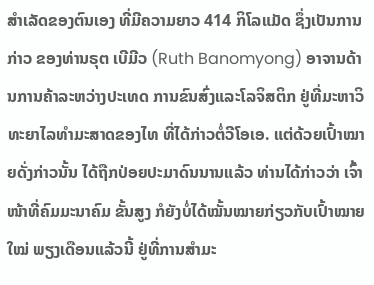ສຳເລັດຂອງຕົນເອງ ທີ່ມີຄວາມຍາວ 414 ກິໂລແມັດ ຊຶ່ງເປັນການກ່າວ ຂອງທ່ານຣຸຕ ເບີມີວ (Ruth Banomyong) ອາຈານດ້ານການຄ້າລະຫວ່າງປະເທດ ການຂົນສົ່ງແລະໂລຈິສຕິກ ຢູ່ທີ່ມະຫາວິທະຍາໄລທຳມະສາດຂອງໄທ ທີ່ໄດ້ກ່າວຕໍ່ວີໂອເອ. ແຕ່ດ້ວຍເປົ້າໝາຍດັ່ງກ່າວນັ້ນ ໄດ້ຖືກປ່ອຍປະມາດົນນານແລ້ວ ທ່ານໄດ້ກ່າວວ່າ ເຈົ້າໜ້າທີ່ຄົມມະນາຄົມ ຂັ້ນສູງ ກໍຍັງບໍ່ໄດ້ໝັ້ນໝາຍກ່ຽວກັບເປົ້າໝາຍໃໝ່ ພຽງເດືອນແລ້ວນີ້ ຢູ່ທີ່ການສຳມະ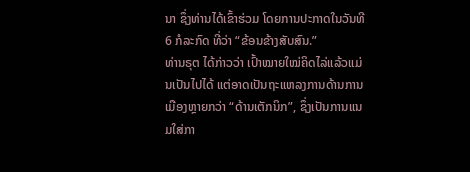ນາ ຊຶ່ງທ່ານໄດ້ເຂົ້າຮ່ວມ ໂດຍການປະກາດໃນວັນທີ 6 ກໍລະກົດ ທີ່ວ່າ “ຂ້ອນຂ້າງສັບສົນ.”
ທ່ານຣຸຕ ໄດ້ກ່າວວ່າ ເປົ້າໝາຍໃໝ່ຄິດໄລ່ແລ້ວແມ່ນເປັນໄປໄດ້ ແຕ່ອາດເປັນຖະແຫລງການດ້ານການເມືອງຫຼາຍກວ່າ “ດ້ານເຕັກນິກ”, ຊຶ່ງເປັນການແນມໃສ່ກາ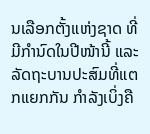ນເລືອກຕັ້ງແຫ່ງຊາດ ທີ່ມີກຳນົດໃນປີໜ້ານີ້ ແລະລັດຖະບານປະສົມທີ່ແຕກແຍກກັນ ກຳລັງເບິ່ງຄື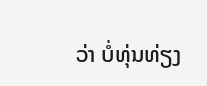ວ່າ ບໍ່ທຸ່ນທ່ຽງ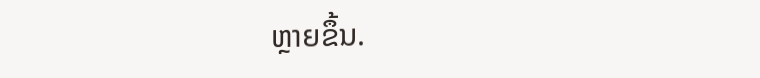ຫຼາຍຂຶ້ນ.